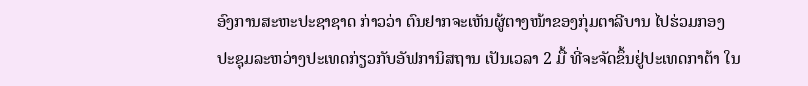ອົງການສະຫະປະຊາຊາດ ກ່າວວ່າ ຕົນຢາກຈະເຫັນຜູ້ຕາງໜ້າຂອງກຸ່ມຕາລີບານ ໄປຮ່ວມກອງປະຊຸມລະຫວ່າງປະເທດກ່ຽວກັບອັຟການິສຖານ ເປັນເວລາ 2 ມື້ ທີ່ຈະຈັດຂຶ້ນຢູ່ປະເທດກາຕ້າ ໃນ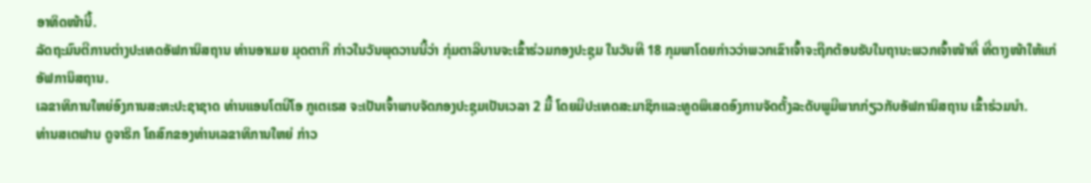ອາທິດໜ້ານີ້.
ລັດຖະມົນຕີການຕ່າງປະເທດອັຟການິສຖານ ທ່ານອາເມຍ ມຸດຕາກີ ກ່າວໃນວັນພຸດວານນີ້ວ່າ ກຸ່ມຕາລີບານຈະເຂົ້າຮ່ວມກອງປະຊຸມ ໃນວັນທີ 18 ກຸມພາໂດຍກ່າວວ່າພວກເຂົາເຈົ້າຈະຖືກຕ້ອນຮັບໃນຖານະພວກເຈົ້າໜ້າທີ່ ທີ່ຕາງໜ້າໃຫ້ແກ່ອັຟການິສຖານ.
ເລຂາທິການໃຫຍ່ອົງການສະຫະປະຊາຊາດ ທ່ານແອນໂຕນີໂອ ກູເຕເຣສ ຈະເປັນເຈົ້າພາບຈັດກອງປະຊຸມເປັນເວລາ 2 ມື້ ໂດຍມີປະເທດສະມາຊິກແລະທູດພິເສດອົງການຈັດຕັ້ງລະດັບພູມີພາກກ່ຽວກັບອັຟການິສຖານ ເຂົ້າຮ່ວມນຳ.
ທ່ານສເຕຟານ ດູຈາຣິກ ໂຄສົກຂອງທ່ານເລຂາທິການໃຫຍ່ ກ່າວ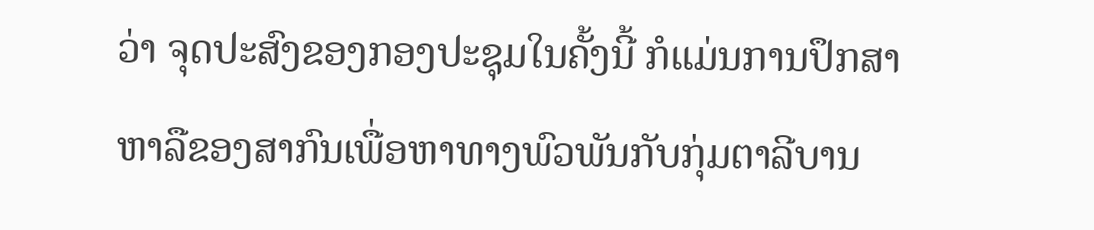ວ່າ ຈຸດປະສົງຂອງກອງປະຊຸມໃນຄັ້ງນີ້ ກໍແມ່ນການປຶກສາຫາລືຂອງສາກົນເພື່ອຫາທາງພົວພັນກັບກຸ່ມຕາລີບານ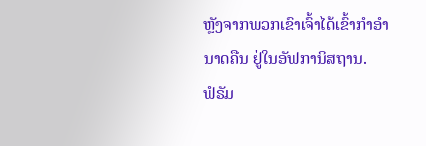ຫຼັງຈາກພວກເຂົາເຈົ້າໄດ້ເຂົ້າກຳອຳນາດຄືນ ຢູ່ໃນອັຟການິສຖານ.
ຟໍຣັມ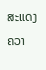ສະແດງຄວາ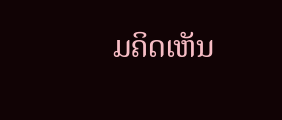ມຄິດເຫັນ